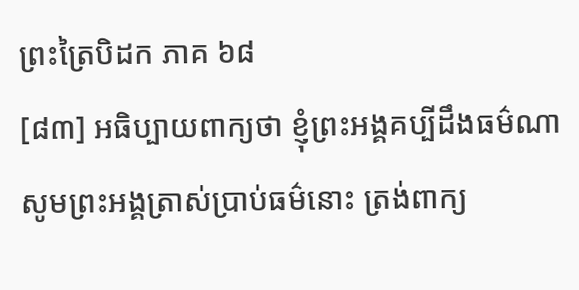ព្រះត្រៃបិដក ភាគ ៦៨
[៨៣] អធិប្បាយពាក្យថា ខ្ញុំព្រះអង្គគប្បីដឹងធម៌ណា សូមព្រះអង្គត្រាស់ប្រាប់ធម៌នោះ ត្រង់ពាក្យ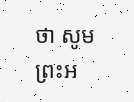ថា សូមព្រះអ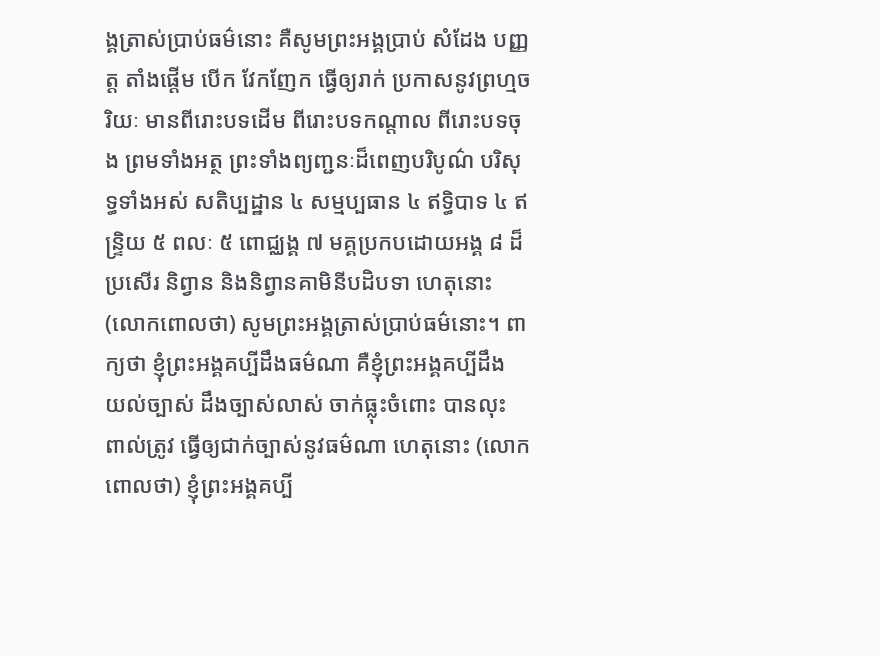ង្គត្រាស់ប្រាប់ធម៌នោះ គឺសូមព្រះអង្គប្រាប់ សំដែង បញ្ញត្ត តាំងផ្ដើម បើក វែកញែក ធ្វើឲ្យរាក់ ប្រកាសនូវព្រហ្មចរិយៈ មានពីរោះបទដើម ពីរោះបទកណ្តាល ពីរោះបទចុង ព្រមទាំងអត្ថ ព្រះទាំងព្យញ្ជនៈដ៏ពេញបរិបូណ៌ បរិសុទ្ធទាំងអស់ សតិប្បដ្ឋាន ៤ សម្មប្បធាន ៤ ឥទ្ធិបាទ ៤ ឥន្រ្ទិយ ៥ ពលៈ ៥ ពោជ្ឈង្គ ៧ មគ្គប្រកបដោយអង្គ ៨ ដ៏ប្រសើរ និព្វាន និងនិព្វានគាមិនីបដិបទា ហេតុនោះ (លោកពោលថា) សូមព្រះអង្គត្រាស់ប្រាប់ធម៌នោះ។ ពាក្យថា ខ្ញុំព្រះអង្គគប្បីដឹងធម៌ណា គឺខ្ញុំព្រះអង្គគប្បីដឹង យល់ច្បាស់ ដឹងច្បាស់លាស់ ចាក់ធ្លុះចំពោះ បានលុះ ពាល់ត្រូវ ធ្វើឲ្យជាក់ច្បាស់នូវធម៌ណា ហេតុនោះ (លោកពោលថា) ខ្ញុំព្រះអង្គគប្បី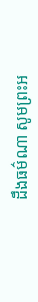ដឹងធម៌ណា សូមព្រះអ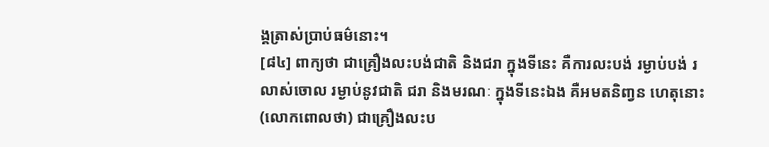ង្គត្រាស់ប្រាប់ធម៌នោះ។
[៨៤] ពាក្យថា ជាគ្រឿងលះបង់ជាតិ និងជរា ក្នុងទីនេះ គឺការលះបង់ រម្ងាប់បង់ រលាស់ចោល រម្ងាប់នូវជាតិ ជរា និងមរណៈ ក្នុងទីនេះឯង គឺអមតនិពា្វន ហេតុនោះ (លោកពោលថា) ជាគ្រឿងលះប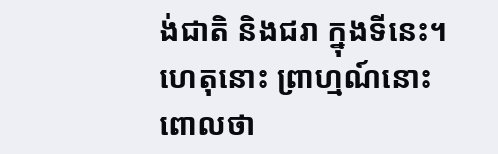ង់ជាតិ និងជរា ក្នុងទីនេះ។ ហេតុនោះ ព្រាហ្មណ៍នោះ ពោលថា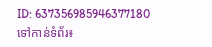ID: 637356985946377180
ទៅកាន់ទំព័រ៖